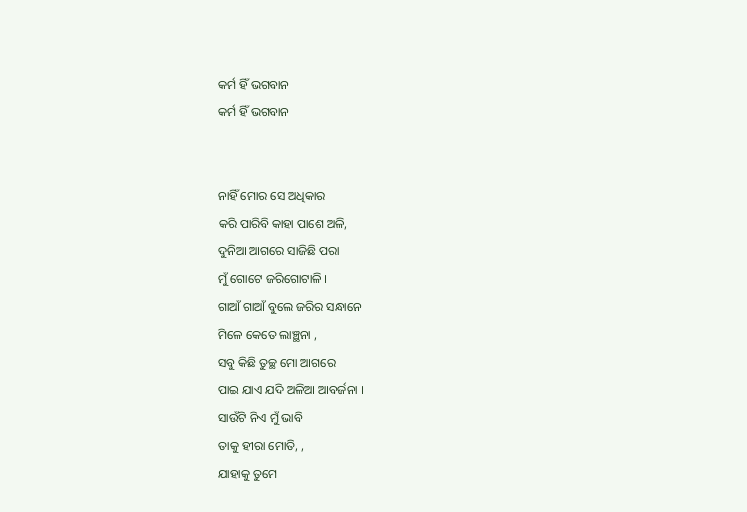କର୍ମ ହିଁ ଭଗବାନ
କର୍ମ ହିଁ ଭଗବାନ


ନାହିଁ ମୋର ସେ ଅଧିକାର
କରି ପାରିବି କାହା ପାଶେ ଅଳି,
ଦୁନିଆ ଆଗରେ ସାଜିଛି ପରା
ମୁଁ ଗୋଟେ ଜରିଗୋଟାଳି ।
ଗାଆଁ ଗାଆଁ ବୁଲେ ଜରିର ସନ୍ଧାନେ
ମିଳେ କେତେ ଲାଞ୍ଛନା ,
ସବୁ କିଛି ତୁଚ୍ଛ ମୋ ଆଗରେ
ପାଇ ଯାଏ ଯଦି ଅଳିଆ ଆବର୍ଜନା ।
ସାଉଁଟି ନିଏ ମୁଁ ଭାବି
ତାକୁ ହୀରା ମୋତି, ,
ଯାହାକୁ ତୁମେ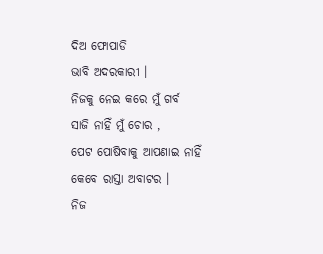ଦିଅ ଫୋପାଡି
ଭାବି ଅଦରକାରୀ ।
ନିଜକୁ ନେଇ କରେ ମୁଁ ଗର୍ବ
ସାଜି ନାହିଁ ମୁଁ ଚୋର ,
ପେଟ ପୋଷିବାକୁ ଆପଣାଇ ନାହିଁ
କେବେ ରାସ୍ତା ଅବାଟର ।
ନିଜ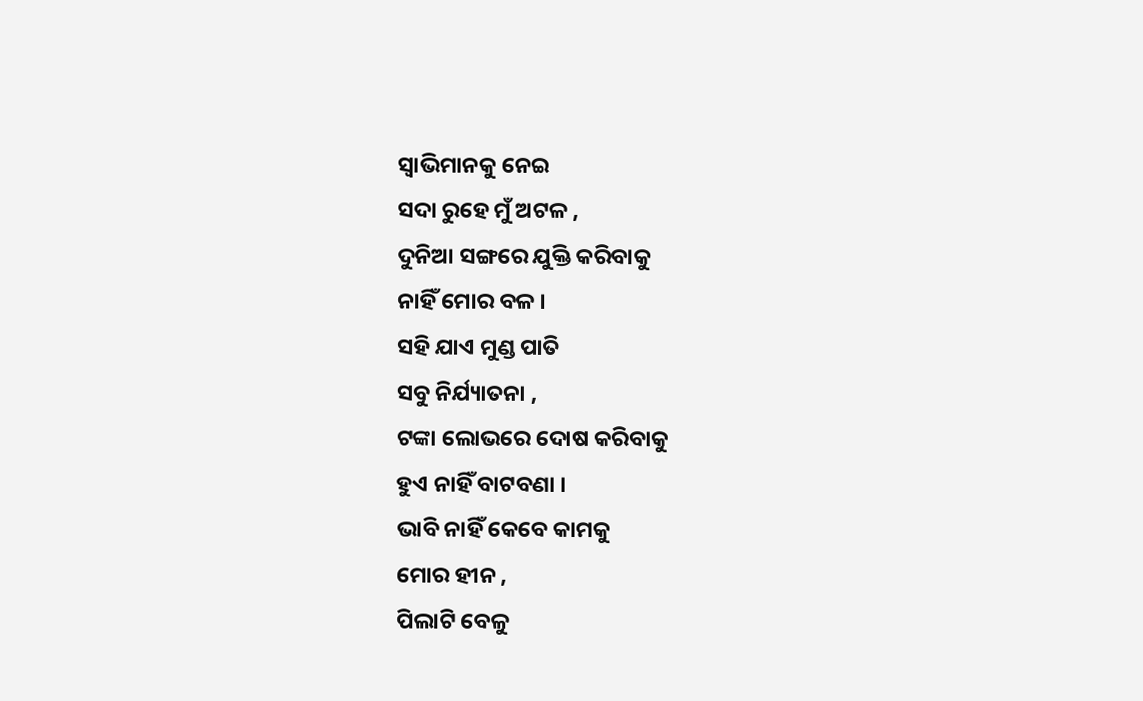ସ୍ୱାଭିମାନକୁ ନେଇ
ସଦା ରୁହେ ମୁଁ ଅଟଳ ,
ଦୁନିଆ ସଙ୍ଗରେ ଯୁକ୍ତି କରିବାକୁ
ନାହିଁ ମୋର ବଳ ।
ସହି ଯାଏ ମୁଣ୍ଡ ପାତି
ସବୁ ନିର୍ଯ୍ୟାତନା ,
ଟଙ୍କା ଲୋଭରେ ଦୋଷ କରିବାକୁ
ହୁଏ ନାହିଁ ବାଟବଣା ।
ଭାବି ନାହିଁ କେବେ କାମକୁ
ମୋର ହୀନ ,
ପିଲାଟି ବେଳୁ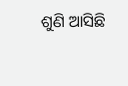ଶୁଣି ଆସିଛି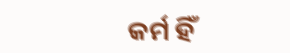କର୍ମ ହିଁ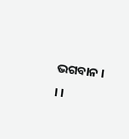ଭଗବାନ । । ।